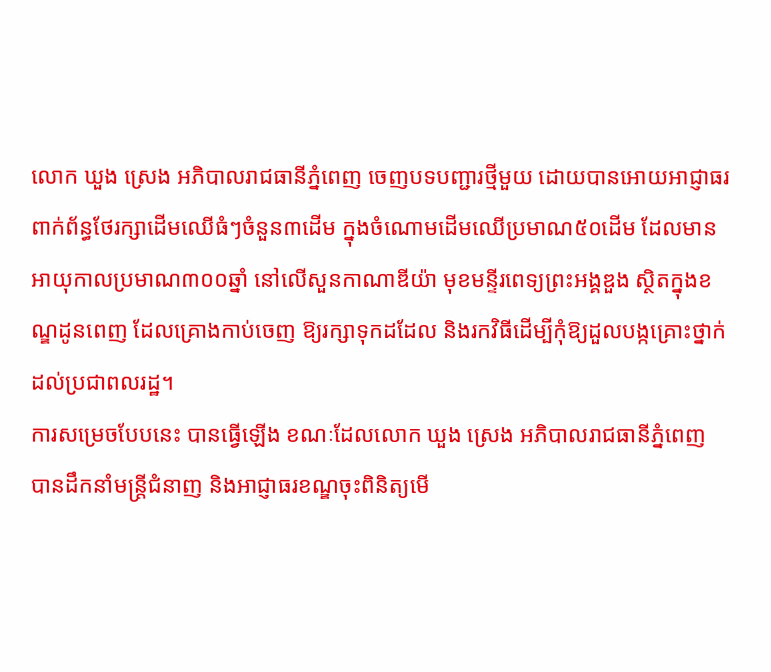លោក ឃួង ស្រេង អភិបាលរាជធានីភ្នំពេញ ចេញបទបញ្ជារថ្មីមួយ ដោយបានអោយអាជ្ញាធរពាក់ព័ន្ធថែរក្សាដើមឈើធំៗចំនួន៣ដើម ក្នុងចំណោមដើមឈើប្រមាណ៥០ដើម ដែលមានអាយុកាលប្រមាណ៣០០ឆ្នាំ នៅលើសួនកាណាឌីយ៉ា មុខមន្ទីរពេទ្យព្រះអង្គឌួង ស្ថិតក្នុងខណ្ឌដូនពេញ ដែលគ្រោងកាប់ចេញ ឱ្យរក្សាទុកដដែល និងរកវិធីដើម្បីកុំឱ្យដួលបង្កគ្រោះថ្នាក់ដល់ប្រជាពលរដ្ឋ។
ការសម្រេចបែបនេះ បានធ្វើឡើង ខណៈដែលលោក ឃួង ស្រេង អភិបាលរាជធានីភ្នំពេញ បានដឹកនាំមន្ត្រីជំនាញ និងអាជ្ញាធរខណ្ឌចុះពិនិត្យមើ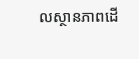លស្ថានភាពដើ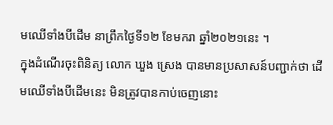មឈើទាំងបីដើម នាព្រឹកថ្ងៃទី១២ ខែមករា ឆ្នាំ២០២១នេះ ។
ក្នុងដំណើរចុះពិនិត្យ លោក ឃួង ស្រេង បានមានប្រសាសន៍បញ្ជាក់ថា ដើមឈើទាំងបីដើមនេះ មិនត្រូវបានកាប់ចេញនោះ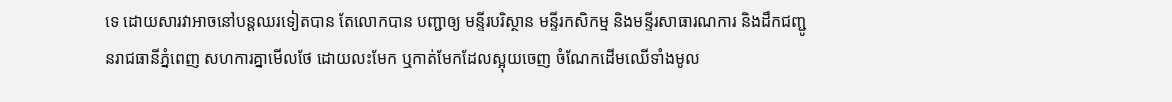ទេ ដោយសារវាអាចនៅបន្តឈរទៀតបាន តែលោកបាន បញ្ជាឲ្យ មន្ទីរបរិស្ថាន មន្ទីរកសិកម្ម និងមន្ទីរសាធារណការ និងដឹកជញ្ជូនរាជធានីភ្នំពេញ សហការគ្នាមើលថែ ដោយលះមែក ឬកាត់មែកដែលស្អុយចេញ ចំណែកដើមឈើទាំងមូល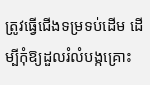ត្រូវធ្វើជើងទម្រទប់ដើម ដើម្បីកុំឱ្យដួលរំលំបង្កគ្រោះ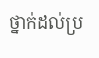ថ្នាក់ដល់ប្រ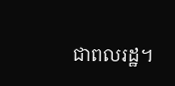ជាពលរដ្ឋ។